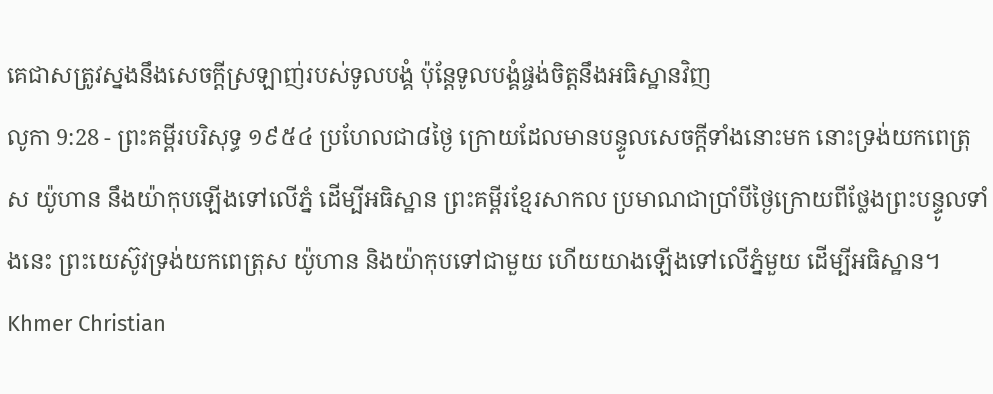គេជាសត្រូវស្នងនឹងសេចក្ដីស្រឡាញ់របស់ទូលបង្គំ ប៉ុន្តែទូលបង្គំផ្ចង់ចិត្តនឹងអធិស្ឋានវិញ
លូកា 9:28 - ព្រះគម្ពីរបរិសុទ្ធ ១៩៥៤ ប្រហែលជា៨ថ្ងៃ ក្រោយដែលមានបន្ទូលសេចក្ដីទាំងនោះមក នោះទ្រង់យកពេត្រុស យ៉ូហាន នឹងយ៉ាកុបឡើងទៅលើភ្នំ ដើម្បីអធិស្ឋាន ព្រះគម្ពីរខ្មែរសាកល ប្រមាណជាប្រាំបីថ្ងៃក្រោយពីថ្លែងព្រះបន្ទូលទាំងនេះ ព្រះយេស៊ូវទ្រង់យកពេត្រុស យ៉ូហាន និងយ៉ាកុបទៅជាមួយ ហើយយាងឡើងទៅលើភ្នំមួយ ដើម្បីអធិស្ឋាន។ Khmer Christian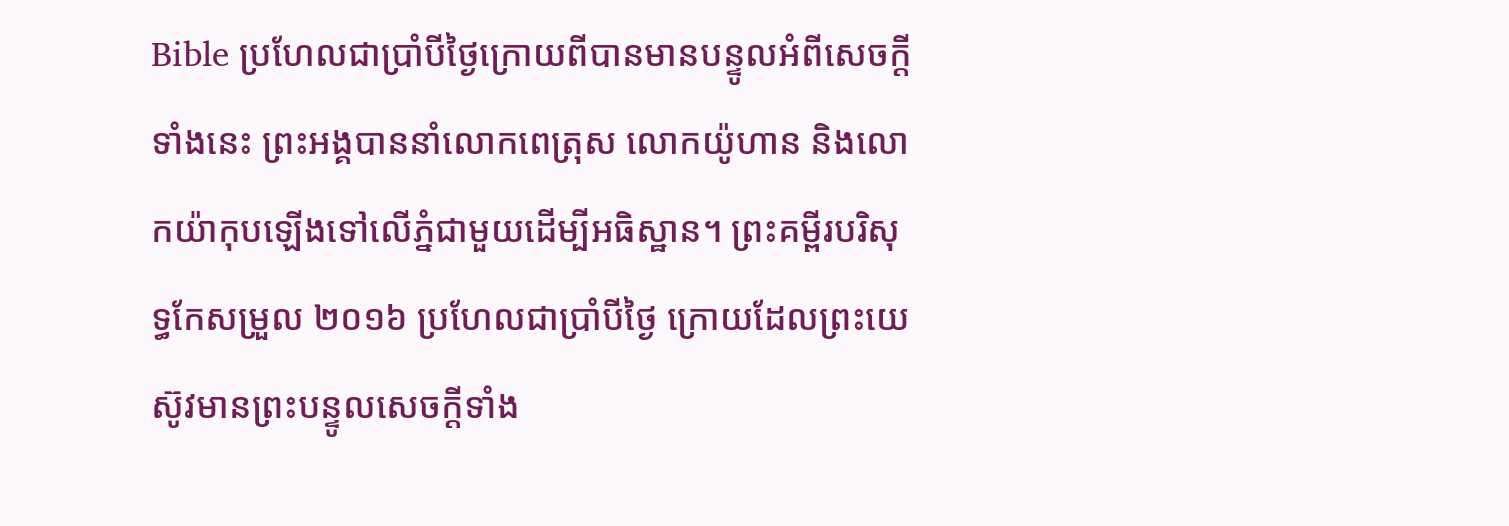Bible ប្រហែលជាប្រាំបីថ្ងៃក្រោយពីបានមានបន្ទូលអំពីសេចក្ដីទាំងនេះ ព្រះអង្គបាននាំលោកពេត្រុស លោកយ៉ូហាន និងលោកយ៉ាកុបឡើងទៅលើភ្នំជាមួយដើម្បីអធិស្ឋាន។ ព្រះគម្ពីរបរិសុទ្ធកែសម្រួល ២០១៦ ប្រហែលជាប្រាំបីថ្ងៃ ក្រោយដែលព្រះយេស៊ូវមានព្រះបន្ទូលសេចក្តីទាំង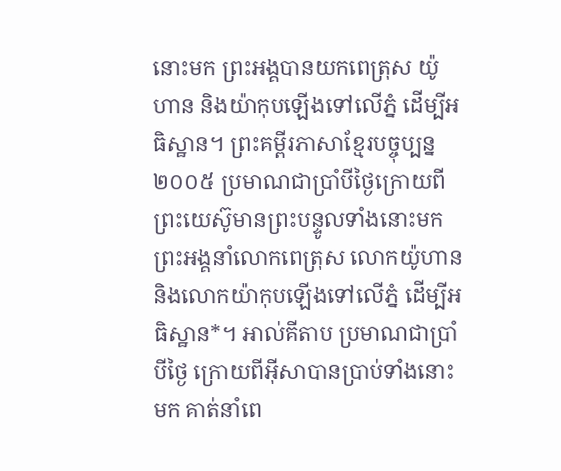នោះមក ព្រះអង្គបានយកពេត្រុស យ៉ូហាន និងយ៉ាកុបឡើងទៅលើភ្នំ ដើម្បីអធិស្ឋាន។ ព្រះគម្ពីរភាសាខ្មែរបច្ចុប្បន្ន ២០០៥ ប្រមាណជាប្រាំបីថ្ងៃក្រោយពីព្រះយេស៊ូមានព្រះបន្ទូលទាំងនោះមក ព្រះអង្គនាំលោកពេត្រុស លោកយ៉ូហាន និងលោកយ៉ាកុបឡើងទៅលើភ្នំ ដើម្បីអធិស្ឋាន*។ អាល់គីតាប ប្រមាណជាប្រាំបីថ្ងៃ ក្រោយពីអ៊ីសាបានប្រាប់ទាំងនោះមក គាត់នាំពេ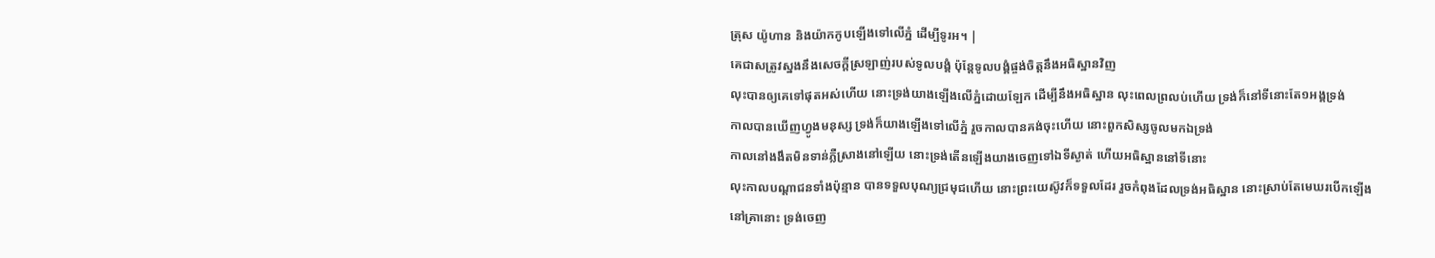ត្រុស យ៉ូហាន និងយ៉ាកកូបឡើងទៅលើភ្នំ ដើម្បីទូរអ។ |
គេជាសត្រូវស្នងនឹងសេចក្ដីស្រឡាញ់របស់ទូលបង្គំ ប៉ុន្តែទូលបង្គំផ្ចង់ចិត្តនឹងអធិស្ឋានវិញ
លុះបានឲ្យគេទៅផុតអស់ហើយ នោះទ្រង់យាងឡើងលើភ្នំដោយឡែក ដើម្បីនឹងអធិស្ឋាន លុះពេលព្រលប់ហើយ ទ្រង់ក៏នៅទីនោះតែ១អង្គទ្រង់
កាលបានឃើញហ្វូងមនុស្ស ទ្រង់ក៏យាងឡើងទៅលើភ្នំ រួចកាលបានគង់ចុះហើយ នោះពួកសិស្សចូលមកឯទ្រង់
កាលនៅងងឹតមិនទាន់ភ្លឺស្រាងនៅឡើយ នោះទ្រង់តើនឡើងយាងចេញទៅឯទីស្ងាត់ ហើយអធិស្ឋាននៅទីនោះ
លុះកាលបណ្តាជនទាំងប៉ុន្មាន បានទទួលបុណ្យជ្រមុជហើយ នោះព្រះយេស៊ូវក៏ទទួលដែរ រួចកំពុងដែលទ្រង់អធិស្ឋាន នោះស្រាប់តែមេឃរបើកឡើង
នៅគ្រានោះ ទ្រង់ចេញ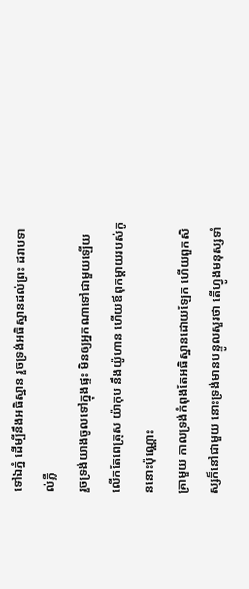ទៅឯភ្នំ ដើម្បីនឹងអធិស្ឋាន រួចទ្រង់អធិស្ឋានដល់ព្រះ ដរាបទាល់ភ្លឺ
រួចទ្រង់យាងចូលទៅក្នុងផ្ទះ មិនឲ្យអ្នកណាទៅជាមួយឡើយ លើកតែពេត្រុស យ៉ាកុប នឹងយ៉ូហាន ហើយឪពុកម្តាយរបស់កូននោះប៉ុណ្ណោះ
គ្រាមួយ កាលទ្រង់កំពុងតែអធិស្ឋានដោយឡែក ហើយពួកសិស្សក៏នៅជាមួយ នោះទ្រង់មានបន្ទូលសួរថា តើហ្វូងមនុស្សទាំ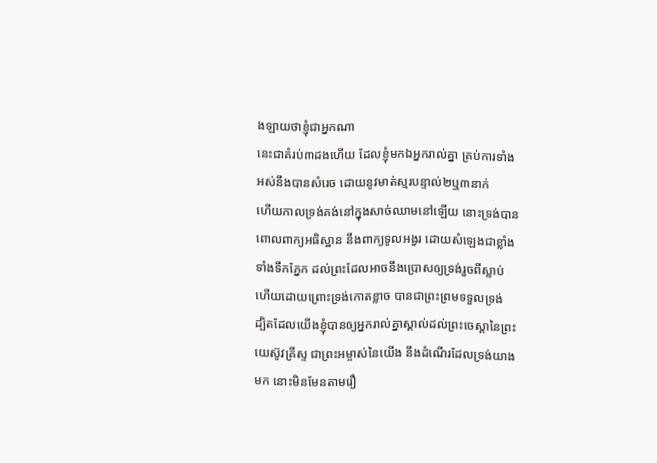ងឡាយថាខ្ញុំជាអ្នកណា
នេះជាគំរប់៣ដងហើយ ដែលខ្ញុំមកឯអ្នករាល់គ្នា គ្រប់ការទាំងអស់នឹងបានសំរេច ដោយនូវមាត់ស្មរបន្ទាល់២ឬ៣នាក់
ហើយកាលទ្រង់គង់នៅក្នុងសាច់ឈាមនៅឡើយ នោះទ្រង់បានពោលពាក្យអធិស្ឋាន នឹងពាក្យទូលអង្វរ ដោយសំឡេងជាខ្លាំង ទាំងទឹកភ្នែក ដល់ព្រះដែលអាចនឹងប្រោសឲ្យទ្រង់រួចពីស្លាប់ ហើយដោយព្រោះទ្រង់កោតខ្លាច បានជាព្រះព្រមទទួលទ្រង់
ដ្បិតដែលយើងខ្ញុំបានឲ្យអ្នករាល់គ្នាស្គាល់ដល់ព្រះចេស្តានៃព្រះយេស៊ូវគ្រីស្ទ ជាព្រះអម្ចាស់នៃយើង នឹងដំណើរដែលទ្រង់យាងមក នោះមិនមែនតាមរឿ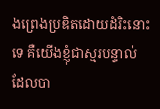ងព្រេងប្រឌិតដោយដំរិះនោះទេ គឺយើងខ្ញុំជាស្មរបន្ទាល់ ដែលបា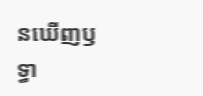នឃើញឫទ្ធា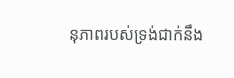នុភាពរបស់ទ្រង់ជាក់នឹង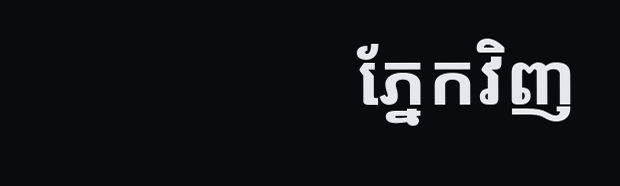ភ្នែកវិញ